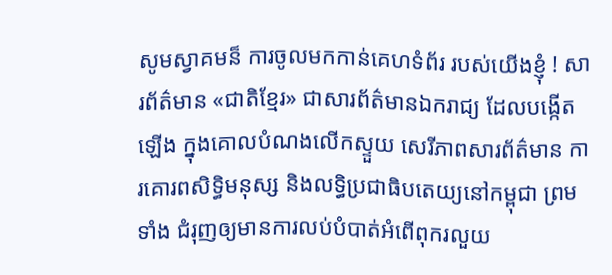សូមស្វាគមន៏ ការចូលមកកាន់គេហទំព័រ របស់យើងខ្ញុំ ! សារព័ត៌មាន «ជាតិខ្មែរ» ជាសារព័ត៌មានឯករាជ្យ ដែលបង្កើតឡើង ក្នុងគោលបំណងលើកស្ទួយ សេរីភាពសារព័ត៌មាន ការគោរពសិទ្ធិមនុស្ស និងលទ្ធិប្រជាធិបតេយ្យនៅកម្ពុជា ព្រមទាំង ជំរុញឲ្យមានការលប់បំបាត់អំពើពុករលួយ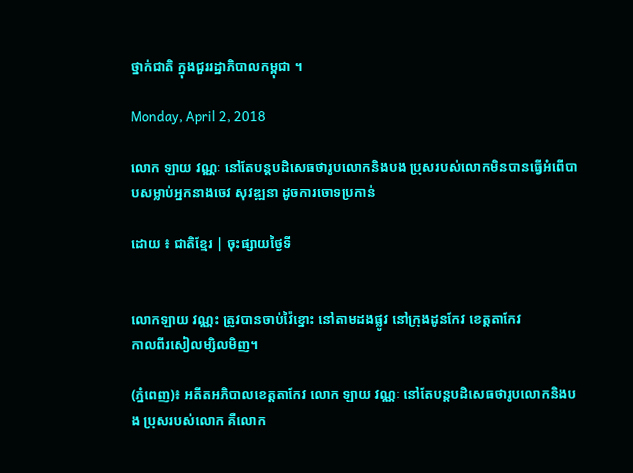ថ្នាក់ជាតិ ក្នុងជួររដ្ឋាភិបាលកម្ពុជា ។

Monday, April 2, 2018

លោក ឡាយ វណ្ណៈ នៅតែបន្តបដិសេធថារូបលោកនិងបង ប្រុសរបស់លោកមិនបានធ្វេីអំពេីបាបសម្លាប់អ្នកនាងចេវ សុវឌ្ឍនា ដូចការចោទប្រកាន់

ដោយ ៖ ជាតិខ្មែរ | ចុះផ្សាយថ្ងៃទី


លោកឡាយ វណ្ណះ ត្រូវបានចាប់វ៉ៃខ្នោះ នៅតាមដងផ្លូវ នៅក្រុងដូនកែវ ខេត្តតាកែវ
កាលពីរសៀលម្សិលមិញ។

(ភ្នំពេញ)៖ អតីតអភិបាលខេត្តតាកែវ លោក ឡាយ វណ្ណៈ នៅតែបន្តបដិសេធថារូបលោកនិងបង ប្រុសរបស់លោក គឺលោក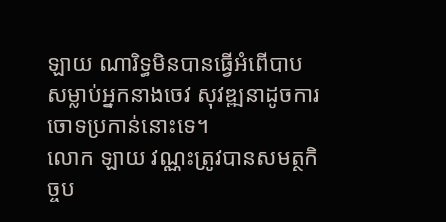ឡាយ ណារិទ្ធមិនបានធ្វេីអំពេីបាបសម្លាប់អ្នកនាងចេវ សុវឌ្ឍនាដូចការ ចោទប្រកាន់នោះទេ។
លោក ឡាយ វណ្ណះត្រូវបានសមត្ថកិច្ចប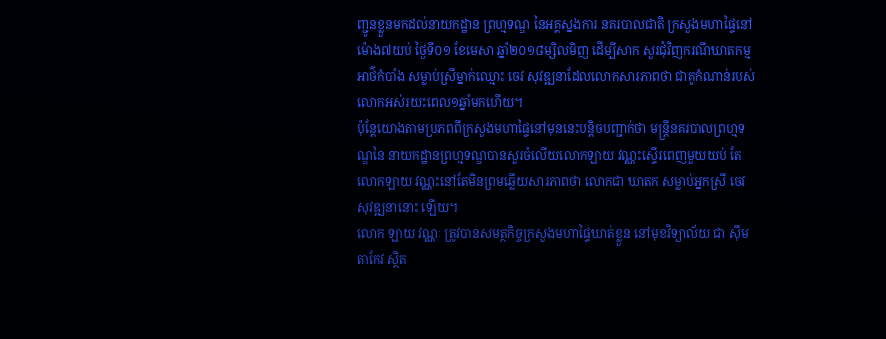ញ្ជូនខ្លួនមកដល់នាយកដ្ឋាន ព្រហ្មទណ្ឌ នៃអគ្គស្នងការ នគរបាលជាតិ ក្រសួងមហាផ្ទៃនៅម៉ោង៧យប់ ថ្ងៃទី០១ ខែមេសា ឆ្នាំ២០១៨ម្សិលមិញ ដើម្បីសាក សួរជុំវិញករណីឃាតកម្មអាថ៌កំបាំង សម្លាប់ស្រីម្នាក់ឈ្មោះ ចេវ សុវឌ្ឍនាដែលលោកសារភាពថា ជាគូកំណាន់របស់លោកអស់រយះពេល១ឆ្នាំមកហេីយ។
ប៉ុន្តែយោងតាមប្រភពពីក្រសួងមហាផ្ទៃនៅមុននេះបន្តិចបញ្ជាក់ថា មន្ត្រីនគរបាលព្រហ្មទណ្ឌនៃ នាយកដ្ឋានព្រហ្មទណ្ឌបានសួរចំលេីយលោកឡាយ វណ្ណះស្ទេីរពេញមួយយប់ តែលោកឡាយ វណ្ណះនៅតែមិនព្រមឆ្លេីយសារភាពថា លោកជា ឃាតក សម្លាប់អ្នកស្រី ចេវ សុវឌ្ឍនានោះ ឡេីយ។
លោក ឡាយ វណ្ណៈ ត្រូវបានសមត្ថកិច្ចក្រសួងមហាផ្ទៃឃាត់ខ្លួន នៅមុខវិទ្យាល័យ ជា ស៊ីម តាកែវ ស្ថិត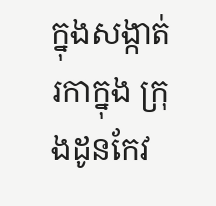ក្នុងសង្កាត់រកាក្នុង ក្រុងដូនកែវ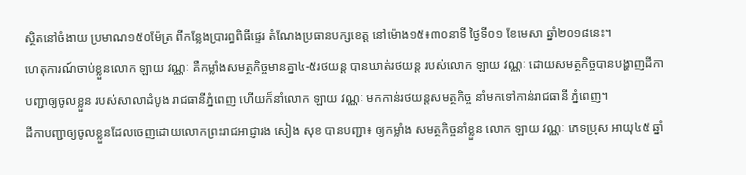ស្ថិតនៅចំងាយ ប្រមាណ១៥០ម៉ែត្រ ពីកន្លែងប្រារព្ធពិធីផ្ទេរ តំណែងប្រធានបក្សខេត្ត នៅម៉ោង១៥៖៣០នាទី ថ្ងៃទី០១ ខែមេសា ឆ្នាំ២០១៨នេះ។
ហេតុការណ៍ចាប់ខ្លួនលោក ឡាយ វណ្ណៈ គឺកម្លាំងសមត្ថកិច្ចមានគ្នា៤-៥រថយន្ត បានឃាត់រថយន្ត របស់លោក ឡាយ វណ្ណៈ ដោយសមត្ថកិច្ចបានបង្ហាញដីកាបញ្ជាឲ្យចូលខ្លួន របស់សាលាដំបូង រាជធានីភ្នំពេញ ហើយក៏នាំលោក ឡាយ វណ្ណៈ មកកាន់រថយន្តសមត្ថកិច្ច នាំមកទៅកាន់រាជធានី ភ្នំពេញ។
ដីកាបញ្ជាឲ្យចូលខ្លួនដែលចេញដោយលោកព្រះរាជអាជ្ញារង សៀង សុខ បានបញ្ជា៖ ឲ្យកម្លាំង សមត្ថកិច្ចនាំខ្លួន លោក ឡាយ វណ្ណៈ ភេទប្រុស អាយុ៤៥ ឆ្នាំ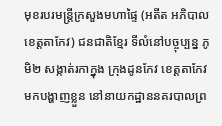មុខរបរមន្ត្រីក្រសួងមហាផ្ទៃ (អតីត អភិបាលខេត្តតាកែវ) ជនជាតិខ្មែរ ទីលំនៅបច្ចុប្បន្ន ភូមិ២ សង្កាត់រកាក្នុង ក្រុងដូនកែវ ខេត្តតាកែវ មកបង្ហាញខ្លួន នៅនាយកដ្ឋាននគរបាលព្រ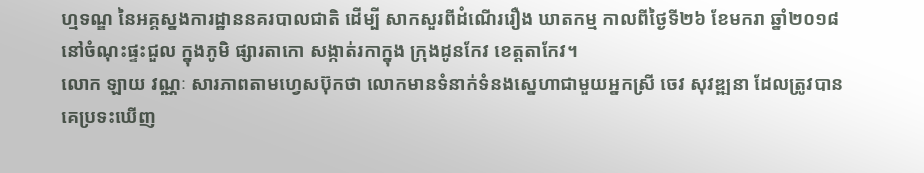ហ្មទណ្ឌ នៃអគ្គស្នងការដ្ឋាននគរបាលជាតិ ដើម្បី សាកសួរពីដំណើររឿង ឃាតកម្ម កាលពីថ្ងៃទី២៦ ខែមករា ឆ្នាំ២០១៨ នៅចំណុះផ្ទះជួល ក្នុងភូមិ ផ្សារតាកោ សង្កាត់រកាក្នុង ក្រុងដូនកែវ ខេត្តតាកែវ។
លោក ឡាយ វណ្ណៈ សារភាពតាមហ្វេសប៊ុកថា លោកមានទំនាក់ទំនងស្នេហាជាមួយអ្នកស្រី ចេវ សុវឌ្ឍនា ដែលត្រូវបានគេប្រទះឃើញ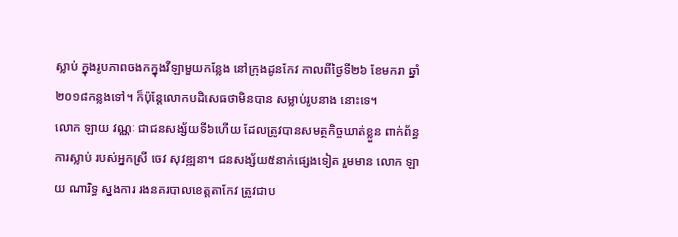ស្លាប់ ក្នុងរូបភាពចងកក្នុងវីឡាមួយកន្លែង នៅក្រុងដូនកែវ កាលពីថ្ងៃទី២៦ ខែមករា ឆ្នាំ២០១៨កន្លងទៅ។ ក៏ប៉ុន្តែលោកបដិសេធថាមិនបាន សម្លាប់រូបនាង នោះទេ។
លោក ឡាយ វណ្ណៈ ជាជនសង្ស័យទី៦ហើយ ដែលត្រូវបានសមត្ថកិច្ចឃាត់ខ្លួន ពាក់ព័ន្ធការស្លាប់ របស់អ្នកស្រី ចេវ សុវឌ្ឍនា។ ជនសង្ស័យ៥នាក់ផ្សេងទៀត រួមមាន លោក ឡាយ ណារិទ្ធ ស្នងការ រងនគរបាលខេត្តតាកែវ ត្រូវជាប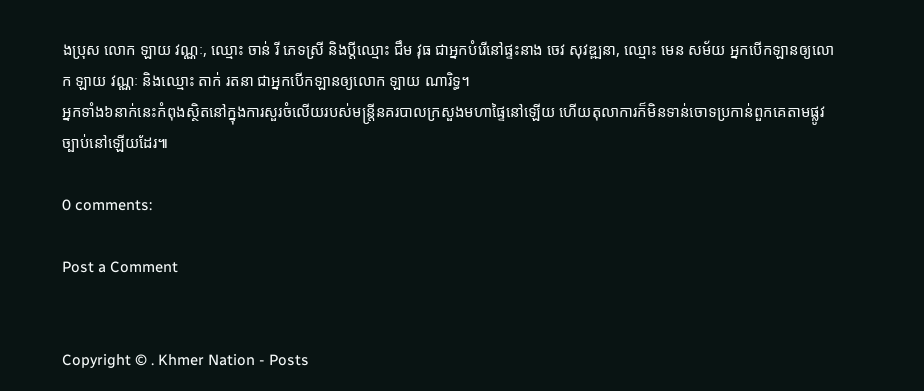ងប្រុស លោក ឡាយ វណ្ណៈ, ឈ្មោះ ចាន់ រី ភេទស្រី និងប្តីឈ្មោះ ជឹម វុធ ជាអ្នកបំរើនៅផ្ទះនាង ចេវ សុវឌ្ឍនា, ឈ្មោះ មេន សម័យ អ្នកបើកឡានឲ្យលោក ឡាយ វណ្ណៈ និងឈ្មោះ តាក់ រតនា ជាអ្នកបើកឡានឲ្យលោក ឡាយ ណារិទ្ធ។
អ្នកទាំង៦នាក់នេះកំពុងស្ថិតនៅក្នុងការសួរចំលេីយរបស់មន្ត្រីនគរបាលក្រសួងមហាផ្ទៃនៅឡេីយ ហេីយតុលាការក៏មិនទាន់ចោទប្រកាន់ពួកគេតាមផ្លូវច្បាប់នៅឡេីយដែរ៕

0 comments:

Post a Comment


Copyright © . Khmer Nation - Posts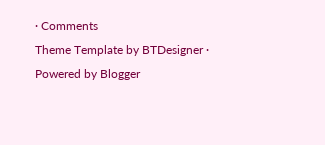· Comments
Theme Template by BTDesigner · Powered by Blogger